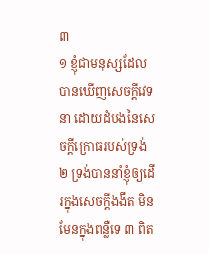៣
១ ខ្ញុំជាមនុស្សដែលបានឃើញសេចក្តីវេទនា ដោយដំបងនៃសេចក្តីក្រោធរបស់ទ្រង់ ២ ទ្រង់បាននាំខ្ញុំឲ្យដើរក្នុងសេចក្តីងងឹត មិនមែនក្នុងពន្លឺទេ ៣ ពិត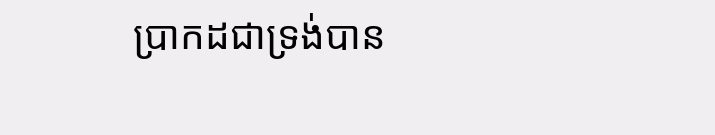ប្រាកដជាទ្រង់បាន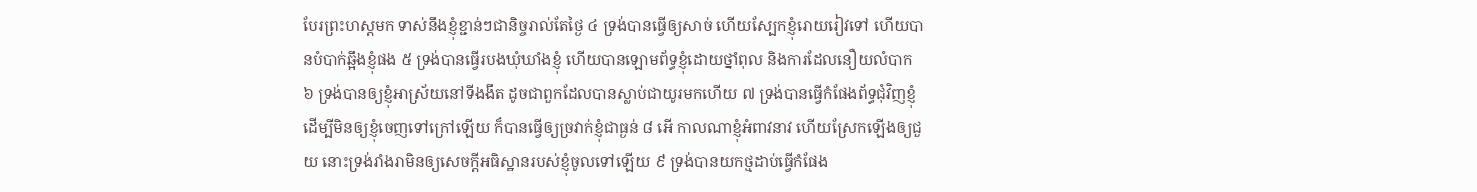បែរព្រះហស្តមក ទាស់នឹងខ្ញុំខ្ជាន់ៗជានិច្ចរាល់តែថ្ងៃ ៤ ទ្រង់បានធ្វើឲ្យសាច់ ហើយស្បែកខ្ញុំរោយរៀវទៅ ហើយបានបំបាក់ឆ្អឹងខ្ញុំផង ៥ ទ្រង់បានធ្វើរបងឃុំឃាំងខ្ញុំ ហើយបានឡោមព័ទ្ធខ្ញុំដោយថ្នាំពុល និងការដែលនឿយលំបាក ៦ ទ្រង់បានឲ្យខ្ញុំអាស្រ័យនៅទីងងឹត ដូចជាពួកដែលបានស្លាប់ជាយូរមកហើយ ៧ ទ្រង់បានធ្វើកំផែងព័ទ្ធជុំវិញខ្ញុំ ដើម្បីមិនឲ្យខ្ញុំចេញទៅក្រៅឡើយ ក៏បានធ្វើឲ្យច្រវាក់ខ្ញុំជាធ្ងន់ ៨ អើ កាលណាខ្ញុំអំពាវនាវ ហើយស្រែកឡើងឲ្យជួយ នោះទ្រង់រាំងរាមិនឲ្យសេចក្តីអធិស្ឋានរបស់ខ្ញុំចូលទៅឡើយ ៩ ទ្រង់បានយកថ្មដាប់ធ្វើកំផែង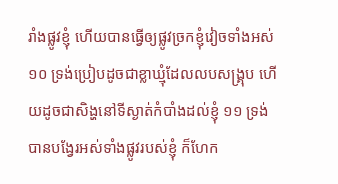រាំងផ្លូវខ្ញុំ ហើយបានធ្វើឲ្យផ្លូវច្រកខ្ញុំវៀចទាំងអស់ ១០ ទ្រង់ប្រៀបដូចជាខ្លាឃ្មុំដែលលបសង្គ្រុប ហើយដូចជាសិង្ហនៅទីស្ងាត់កំបាំងដល់ខ្ញុំ ១១ ទ្រង់បានបង្វែរអស់ទាំងផ្លូវរបស់ខ្ញុំ ក៏ហែក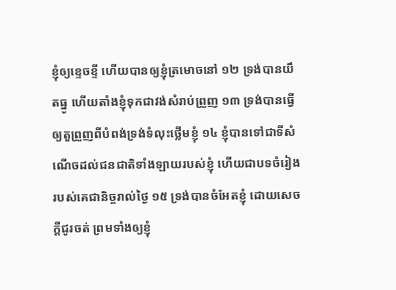ខ្ញុំឲ្យខ្ទេចខ្ទី ហើយបានឲ្យខ្ញុំត្រមោចនៅ ១២ ទ្រង់បានយឹតធ្នូ ហើយតាំងខ្ញុំទុកជាវង់សំរាប់ព្រួញ ១៣ ទ្រង់បានធ្វើឲ្យតួព្រួញពីបំពង់ទ្រង់ទំលុះថ្លើមខ្ញុំ ១៤ ខ្ញុំបានទៅជាទីសំណើចដល់ជនជាតិទាំងឡាយរបស់ខ្ញុំ ហើយជាបទចំរៀងរបស់គេជានិច្ចរាល់ថ្ងៃ ១៥ ទ្រង់បានចំអែតខ្ញុំ ដោយសេចក្តីជូរចត់ ព្រមទាំងឲ្យខ្ញុំ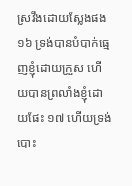ស្រវឹងដោយស្លែងផង ១៦ ទ្រង់បានបំបាក់ធ្មេញខ្ញុំដោយក្រួស ហើយបានព្រលាំងខ្ញុំដោយផែះ ១៧ ហើយទ្រង់បោះ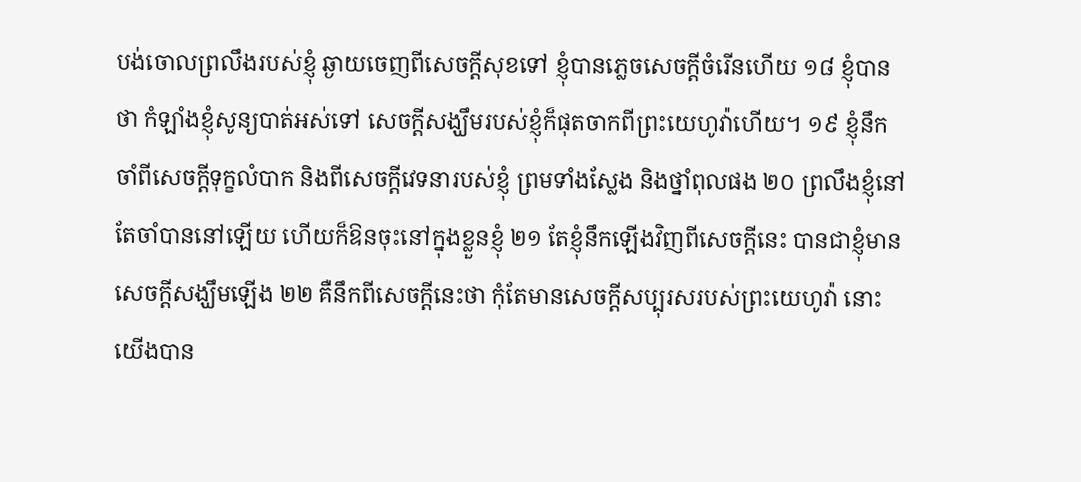បង់ចោលព្រលឹងរបស់ខ្ញុំ ឆ្ងាយចេញពីសេចក្តីសុខទៅ ខ្ញុំបានភ្លេចសេចក្តីចំរើនហើយ ១៨ ខ្ញុំបានថា កំឡាំងខ្ញុំសូន្យបាត់អស់ទៅ សេចក្តីសង្ឃឹមរបស់ខ្ញុំក៏ផុតចាកពីព្រះយេហូវ៉ាហើយ។ ១៩ ខ្ញុំនឹកចាំពីសេចក្តីទុក្ខលំបាក និងពីសេចក្តីវេទនារបស់ខ្ញុំ ព្រមទាំងស្លែង និងថ្នាំពុលផង ២០ ព្រលឹងខ្ញុំនៅតែចាំបាននៅឡើយ ហើយក៏ឱនចុះនៅក្នុងខ្លួនខ្ញុំ ២១ តែខ្ញុំនឹកឡើងវិញពីសេចក្តីនេះ បានជាខ្ញុំមានសេចក្តីសង្ឃឹមឡើង ២២ គឺនឹកពីសេចក្តីនេះថា កុំតែមានសេចក្តីសប្បុរសរបស់ព្រះយេហូវ៉ា នោះយើងបាន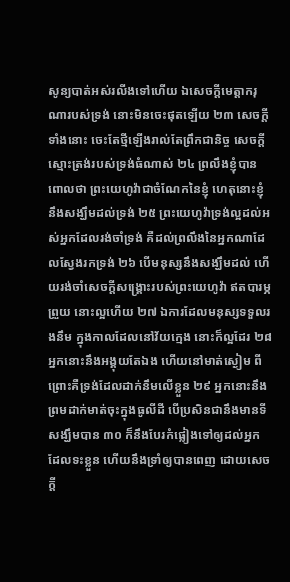សូន្យបាត់អស់រលីងទៅហើយ ឯសេចក្តីមេត្តាករុណារបស់ទ្រង់ នោះមិនចេះផុតឡើយ ២៣ សេចក្តីទាំងនោះ ចេះតែថ្មីឡើងរាល់តែព្រឹកជានិច្ច សេចក្តីស្មោះត្រង់របស់ទ្រង់ធំណាស់ ២៤ ព្រលឹងខ្ញុំបានពោលថា ព្រះយេហូវ៉ាជាចំណែកនៃខ្ញុំ ហេតុនោះខ្ញុំនឹងសង្ឃឹមដល់ទ្រង់ ២៥ ព្រះយេហូវ៉ាទ្រង់ល្អដល់អស់អ្នកដែលរង់ចាំទ្រង់ គឺដល់ព្រលឹងនៃអ្នកណាដែលស្វែងរកទ្រង់ ២៦ បើមនុស្សនឹងសង្ឃឹមដល់ ហើយរង់ចាំសេចក្តីសង្គ្រោះរបស់ព្រះយេហូវ៉ា ឥតបារម្ភព្រួយ នោះល្អហើយ ២៧ ឯការដែលមនុស្សទទួលរងនឹម ក្នុងកាលដែលនៅវ័យក្មេង នោះក៏ល្អដែរ ២៨ អ្នកនោះនឹងអង្គុយតែឯង ហើយនៅមាត់ស្ងៀម ពីព្រោះគឺទ្រង់ដែលដាក់នឹមលើខ្លួន ២៩ អ្នកនោះនឹងព្រមដាក់មាត់ចុះក្នុងធូលីដី បើប្រសិនជានឹងមានទីសង្ឃឹមបាន ៣០ ក៏នឹងបែរកំផ្លៀងទៅឲ្យដល់អ្នកដែលទះខ្លួន ហើយនឹងទ្រាំឲ្យបានពេញ ដោយសេចក្តី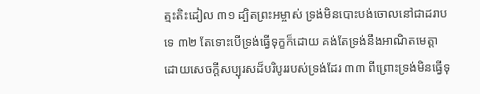ត្មះតិះដៀល ៣១ ដ្បិតព្រះអម្ចាស់ ទ្រង់មិនបោះបង់ចោលនៅជាដរាបទេ ៣២ តែទោះបើទ្រង់ធ្វើទុក្ខក៏ដោយ គង់តែទ្រង់នឹងអាណិតមេត្តា ដោយសេចក្តីសប្បុរសដ៏បរិបូររបស់ទ្រង់ដែរ ៣៣ ពីព្រោះទ្រង់មិនធ្វើទុ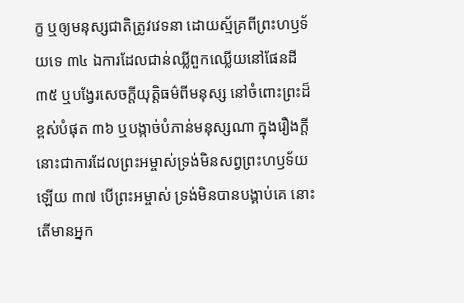ក្ខ ឬឲ្យមនុស្សជាតិត្រូវវេទនា ដោយស្ម័គ្រពីព្រះហឫទ័យទេ ៣៤ ឯការដែលជាន់ឈ្លីពួកឈ្លើយនៅផែនដី ៣៥ ឬបង្វែរសេចក្តីយុត្តិធម៌ពីមនុស្ស នៅចំពោះព្រះដ៏ខ្ពស់បំផុត ៣៦ ឬបង្កាច់បំភាន់មនុស្សណា ក្នុងរឿងក្តី នោះជាការដែលព្រះអម្ចាស់ទ្រង់មិនសព្វព្រះហឫទ័យឡើយ ៣៧ បើព្រះអម្ចាស់ ទ្រង់មិនបានបង្គាប់គេ នោះតើមានអ្នក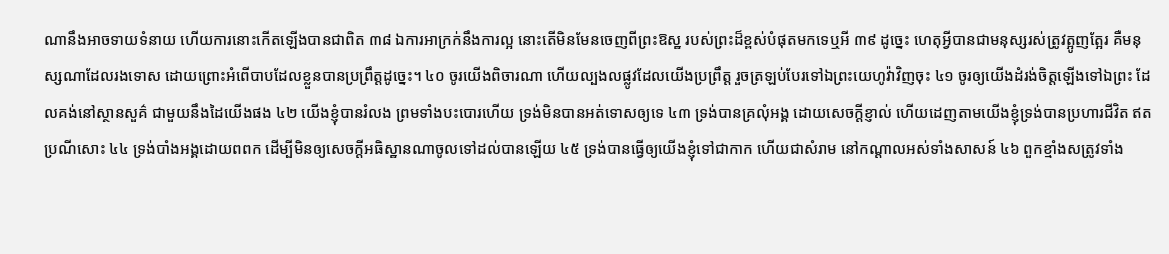ណានឹងអាចទាយទំនាយ ហើយការនោះកើតឡើងបានជាពិត ៣៨ ឯការអាក្រក់នឹងការល្អ នោះតើមិនមែនចេញពីព្រះឱស្ឋ របស់ព្រះដ៏ខ្ពស់បំផុតមកទេឬអី ៣៩ ដូច្នេះ ហេតុអ្វីបានជាមនុស្សរស់ត្រូវត្អូញត្អែរ គឺមនុស្សណាដែលរងទោស ដោយព្រោះអំពើបាបដែលខ្លួនបានប្រព្រឹត្តដូច្នេះ។ ៤០ ចូរយើងពិចារណា ហើយល្បងលផ្លូវដែលយើងប្រព្រឹត្ត រួចត្រឡប់បែរទៅឯព្រះយេហូវ៉ាវិញចុះ ៤១ ចូរឲ្យយើងដំរង់ចិត្តឡើងទៅឯព្រះ ដែលគង់នៅស្ថានសួគ៌ ជាមួយនឹងដៃយើងផង ៤២ យើងខ្ញុំបានរំលង ព្រមទាំងបះបោរហើយ ទ្រង់មិនបានអត់ទោសឲ្យទេ ៤៣ ទ្រង់បានគ្រលុំអង្គ ដោយសេចក្តីខ្ញាល់ ហើយដេញតាមយើងខ្ញុំទ្រង់បានប្រហារជីវិត ឥតប្រណីសោះ ៤៤ ទ្រង់បាំងអង្គដោយពពក ដើម្បីមិនឲ្យសេចក្តីអធិស្ឋានណាចូលទៅដល់បានឡើយ ៤៥ ទ្រង់បានធ្វើឲ្យយើងខ្ញុំទៅជាកាក ហើយជាសំរាម នៅកណ្តាលអស់ទាំងសាសន៍ ៤៦ ពួកខ្មាំងសត្រូវទាំង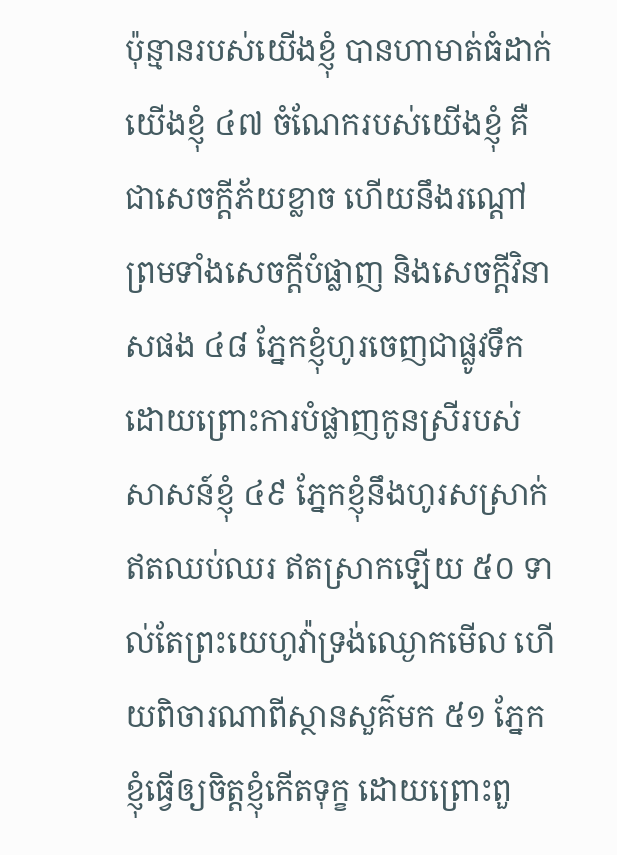ប៉ុន្មានរបស់យើងខ្ញុំ បានហាមាត់ធំដាក់យើងខ្ញុំ ៤៧ ចំណែករបស់យើងខ្ញុំ គឺជាសេចក្តីភ័យខ្លាច ហើយនឹងរណ្តៅ ព្រមទាំងសេចក្តីបំផ្លាញ និងសេចក្តីវិនាសផង ៤៨ ភ្នែកខ្ញុំហូរចេញជាផ្លូវទឹក ដោយព្រោះការបំផ្លាញកូនស្រីរបស់សាសន៍ខ្ញុំ ៤៩ ភ្នែកខ្ញុំនឹងហូរសស្រាក់ឥតឈប់ឈរ ឥតស្រាកឡើយ ៥០ ទាល់តែព្រះយេហូវ៉ាទ្រង់ឈ្ងោកមើល ហើយពិចារណាពីស្ថានសួគ៌មក ៥១ ភ្នែកខ្ញុំធ្វើឲ្យចិត្តខ្ញុំកើតទុក្ខ ដោយព្រោះពួ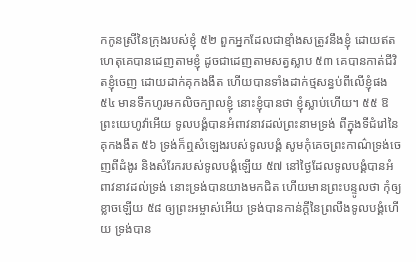កកូនស្រីនៃក្រុងរបស់ខ្ញុំ ៥២ ពួកអ្នកដែលជាខ្មាំងសត្រូវនឹងខ្ញុំ ដោយឥតហេតុគេបានដេញតាមខ្ញុំ ដូចជាដេញតាមសត្វស្លាប ៥៣ គេបានកាត់ជីវិតខ្ញុំចេញ ដោយដាក់គុកងងឹត ហើយបានទាំងដាក់ថ្មសន្ធប់ពីលើខ្ញុំផង ៥៤ មានទឹកហូរមកលិចក្បាលខ្ញុំ នោះខ្ញុំបានថា ខ្ញុំស្លាប់ហើយ។ ៥៥ ឱព្រះយេហូវ៉ាអើយ ទូលបង្គំបានអំពាវនាវដល់ព្រះនាមទ្រង់ ពីក្នុងទីជំរៅនៃគុកងងឹត ៥៦ ទ្រង់ក៏ឮសំឡេងរបស់ទូលបង្គំ សូមកុំគេចព្រះកាណ៌ទ្រង់ចេញពីដំងូរ និងសំរែករបស់ទូលបង្គំឡើយ ៥៧ នៅថ្ងៃដែលទូលបង្គំបានអំពាវនាវដល់ទ្រង់ នោះទ្រង់បានយាងមកជិត ហើយមានព្រះបន្ទូលថា កុំឲ្យខ្លាចឡើយ ៥៨ ឲ្យព្រះអម្ចាស់អើយ ទ្រង់បានកាន់ក្តីនៃព្រលឹងទូលបង្គំហើយ ទ្រង់បាន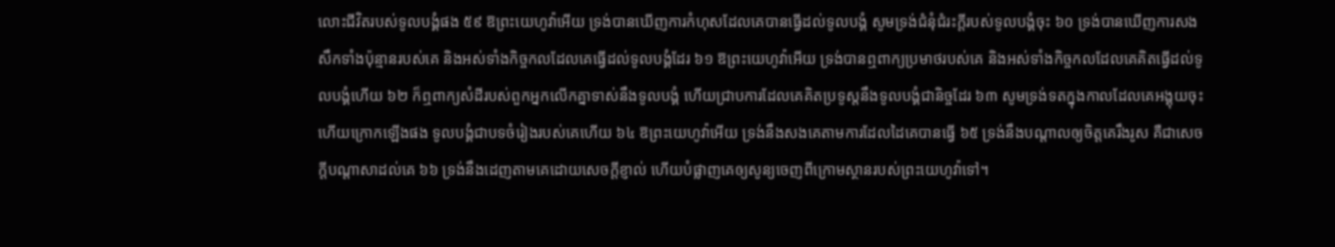លោះជីវិតរបស់ទូលបង្គំផង ៥៩ ឱព្រះយេហូវ៉ាអើយ ទ្រង់បានឃើញការកំហុសដែលគេបានធ្វើដល់ទូលបង្គំ សូមទ្រង់ជំនុំជំរះក្តីរបស់ទូលបង្គំចុះ ៦០ ទ្រង់បានឃើញការសងសឹកទាំងប៉ុន្មានរបស់គេ និងអស់ទាំងកិច្ចកលដែលគេធ្វើដល់ទូលបង្គំដែរ ៦១ ឱព្រះយេហូវ៉ាអើយ ទ្រង់បានឮពាក្យប្រមាថរបស់គេ និងអស់ទាំងកិច្ចកលដែលគេគិតធ្វើដល់ទូលបង្គំហើយ ៦២ ក៏ឮពាក្យសំដីរបស់ពួកអ្នកលើកគ្នាទាស់នឹងទូលបង្គំ ហើយជ្រាបការដែលគេគិតប្រទូស្តនឹងទូលបង្គំជានិច្ចដែរ ៦៣ សូមទ្រង់ទតក្នុងកាលដែលគេអង្គុយចុះ ហើយក្រោកឡើងផង ទូលបង្គំជាបទចំរៀងរបស់គេហើយ ៦៤ ឱព្រះយេហូវ៉ាអើយ ទ្រង់នឹងសងគេតាមការដែលដៃគេបានធ្វើ ៦៥ ទ្រង់នឹងបណ្តាលឲ្យចិត្តគេរឹងរូស គឺជាសេចក្តីបណ្តាសាដល់គេ ៦៦ ទ្រង់នឹងដេញតាមគេដោយសេចក្តីខ្ញាល់ ហើយបំផ្លាញគេឲ្យសូន្យចេញពីក្រោមស្ថានរបស់ព្រះយេហូវ៉ាទៅ។